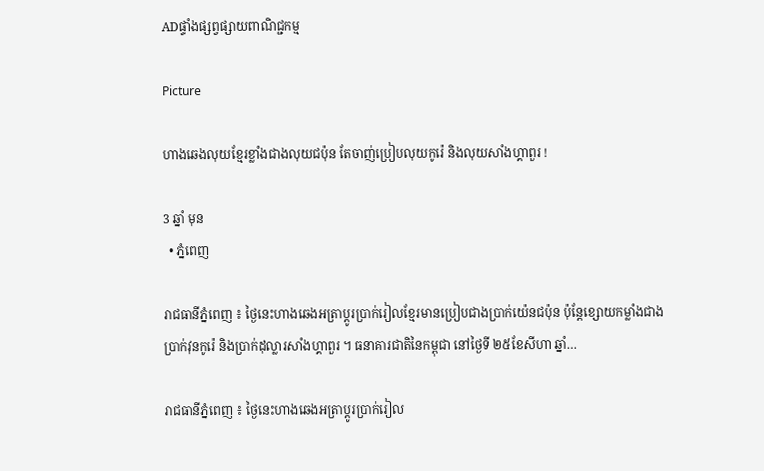ADផ្ទាំងផ្សព្វផ្សាយពាណិជ្ជកម្ម

Picture

ហាងឆេងលុយខ្មែរខ្លាំងជាងលុយជប៉ុន តែចាញ់ប្រៀបលុយកូរ៉េ និងលុយសាំងហ្គាពួរ !

3 ឆ្នាំ មុន
  • ភ្នំពេញ

រាជធានីភ្នំពេញ ៖ ថ្ងៃនេះហាងឆេងអត្រាប្តូរប្រាក់រៀលខ្មែរមានប្រៀបជាងប្រាក់យ៉េនជប៉ុន ប៉ុន្តែខ្សោយកម្លាំងជាងប្រាក់វុនកូរ៉េ និងប្រាក់ដុល្លារសាំងហ្គាពួរ ។ ធនាគារជាតិនៃកម្ពុជា នៅថ្ងៃទី ២៥ខែសីហា ឆ្នាំ…

រាជធានីភ្នំពេញ ៖ ថ្ងៃនេះហាងឆេងអត្រាប្តូរប្រាក់រៀល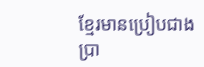ខ្មែរមានប្រៀបជាងប្រា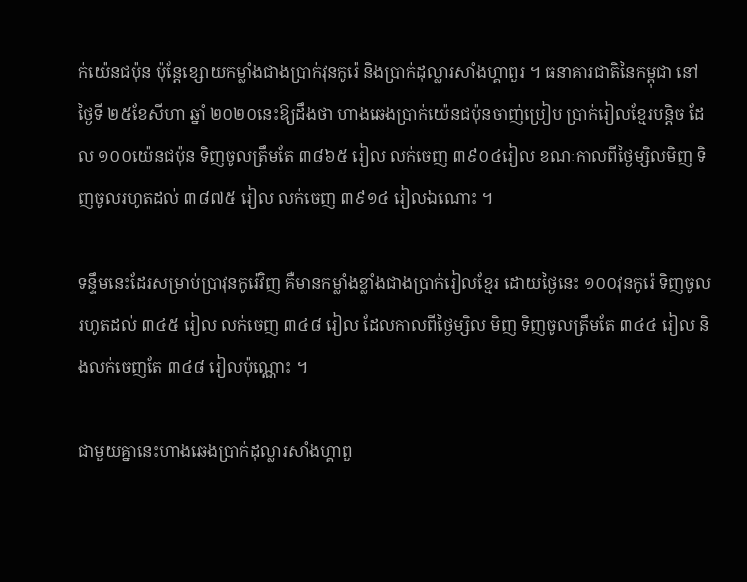ក់យ៉េនជប៉ុន ប៉ុន្តែខ្សោយកម្លាំងជាងប្រាក់វុនកូរ៉េ និងប្រាក់ដុល្លារសាំងហ្គាពួរ ។ ធនាគារជាតិនៃកម្ពុជា នៅថ្ងៃទី ២៥ខែសីហា ឆ្នាំ ២០២០នេះឱ្យដឹងថា ហាងឆេងប្រាក់យ៉េនជប៉ុនចាញ់ប្រៀប ប្រាក់រៀលខ្មែរបន្តិច ដែល ១០០យ៉េនជប៉ុន ទិញចូលត្រឹមតែ ៣៨៦៥ រៀល លក់ចេញ ៣៩០៤រៀល ខណៈកាលពីថ្ងៃម្សិលមិញ ទិញចូលរហូតដល់ ៣៨៧៥ រៀល លក់ចេញ ៣៩១៤ រៀលឯណោះ ។

ទន្ទឹមនេះដែរសម្រាប់ប្រាវុនកូរ៉េវិញ គឺមានកម្លាំងខ្លាំងជាងប្រាក់រៀលខ្មែរ ដោយថ្ងៃនេះ ១០០វុនកូរ៉េ ទិញចូលរហូតដល់ ៣៤៥ រៀល លក់ចេញ ៣៤៨ រៀល ដែលកាលពីថ្ងៃម្សិល មិញ ទិញចូលត្រឹមតែ ៣៤៤ រៀល និងលក់ចេញតែ ៣៤៨ រៀលប៉ុណ្ណោះ ។

ជាមួយគ្នានេះហាងឆេងប្រាក់ដុល្លារសាំងហ្គាពួ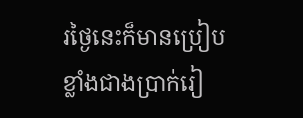រថ្ងៃនេះក៏មានប្រៀបខ្លាំងជាងប្រាក់រៀ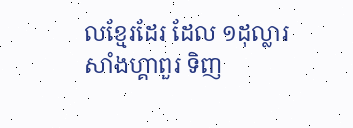លខ្មែរដែរ ដែល ១ដុល្លារសាំងហ្គាពួរ ទិញ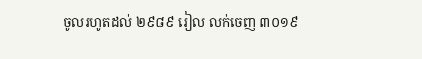ចូលរហូតដល់ ២៩៨៩ រៀល លក់ចេញ ៣០១៩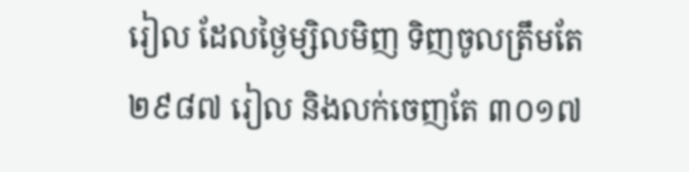រៀល ដែលថ្ងៃម្សិលមិញ ទិញចូលត្រឹមតែ ២៩៨៧ រៀល និងលក់ចេញតែ ៣០១៧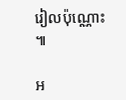រៀលប៉ុណ្ណោះ ៕

អ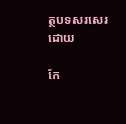ត្ថបទសរសេរ ដោយ

កែ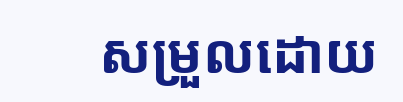សម្រួលដោយ